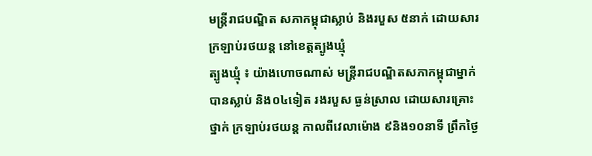មន្ត្រីរាជបណ្ឌិត សភាកម្ពុជាស្លាប់ និងរបួស ៥នាក់ ដោយសារ ក្រឡាប់រថយន្ត នៅខេត្តត្បូងឃ្មុំ
ត្បូងឃ្មុំ ៖ យ៉ាងហោចណាស់ មន្ត្រីរាជបណ្ឌិតសភាកម្ពុជាម្នាក់ បានស្លាប់ និង០៤ទៀត រងរបួស ធ្ងន់ស្រាល ដោយសារគ្រោះថ្នាក់ ក្រឡាប់រថយន្ត កាលពីវេលាម៉ោង ៩និង១០នាទី ព្រឹកថ្ងៃ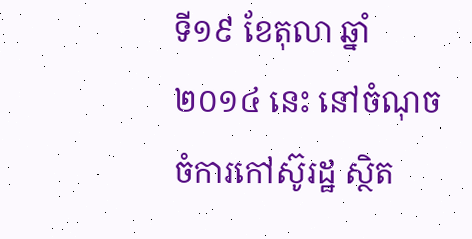ទី១៩ ខែតុលា ឆ្នាំ២០១៤ នេះ នៅចំណុច ចំការកៅស៊ូរដ្ឋ ស្ថិត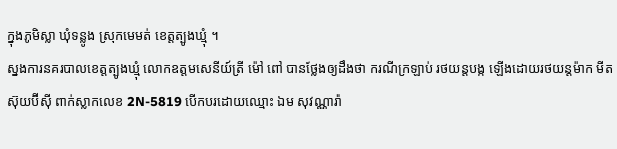ក្នុងភូមិស្លា ឃុំទន្លូង ស្រុកមេមត់ ខេត្តត្បូងឃ្មុំ ។
ស្នងការនគរបាលខេត្តត្បូងឃ្មុំ លោកឧត្តមសេនីយ៍ត្រី ម៉ៅ ពៅ បានថ្លែងឲ្យដឹងថា ករណីក្រឡាប់ រថយន្តបង្ក ឡើងដោយរថយន្តម៉ាក មីតស៊ុយប៊ីស៊ី ពាក់ស្លាកលេខ 2N-5819 បើកបរដោយឈ្មោះ ឯម សុវណ្ណារ៉ា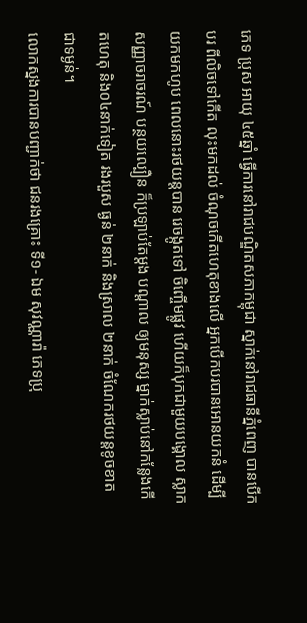ភេទ ប្រុស អាយុ ៤៥ឆ្នាំ ធ្វើការនៅរាជបណ្ឌិតសភាកម្ពុជា ស្នាក់នៅរាជធានីភ្នំពេញ បានបើកបរ ពីលិចទៅកើត លុះមកដល់ ចំណុចកើតហេតុខាងលើ អ្នកបើកបរបានអោនយកនំ ដើម្បីយកមកហូប ពេលនោះរថយន្តបាន រេចង្កូតទៅ ចិញ្ចើមផ្លូវ ហើយក៏បុកជាមួយបង្គោល ស្លាកសញ្ញាចរាចរណ៍ បន្ថយល្បឿន ក៏ប្រឡាប់តែម្តង បណ្តាល ឲ្យមនុស្ស ម្នាក់ស្លាប់នៅកន្លែងកើតហេតុ និង០៤នាក់ទៀត រងរបួស ធ្ងន់ ២នាក់ និងស្រាល ២នាក់ ចំណែករថយន្តខូចខាត ជាទម្ងន់។
លោកស្នងការបានបញ្ជាក់ថា ជនរងគ្រោះ ទី១- ឯម សុវណ្ណារ៉ា ភេទប្រុ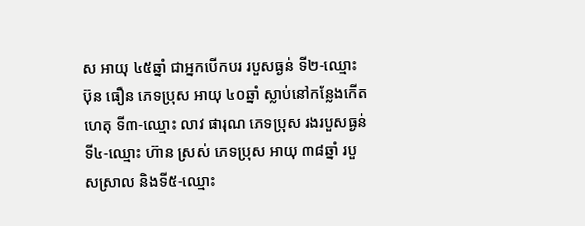ស អាយុ ៤៥ឆ្នាំ ជាអ្នកបើកបរ របួសធ្ងន់ ទី២-ឈ្មោះ ប៊ុន ធឿន ភេទប្រុស អាយុ ៤០ឆ្នាំ ស្លាប់នៅកន្លែងកើតហេតុ ទី៣-ឈ្មោះ លាវ ផារុណ ភេទប្រុស រងរបួសធ្ងន់ ទី៤-ឈ្មោះ ហ៊ាន ស្រស់ ភេទប្រុស អាយុ ៣៨ឆ្នាំ របួសស្រាល និងទី៥-ឈ្មោះ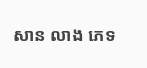សាន លាង ភេទ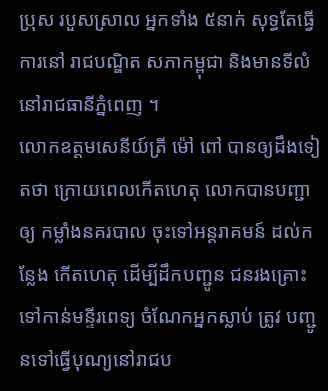ប្រុស របួសស្រាល អ្នកទាំង ៥នាក់ សុទ្ធតែធ្វើការនៅ រាជបណ្ឌិត សភាកម្ពុជា និងមានទីលំនៅរាជធានីភ្នំពេញ ។
លោកឧត្តមសេនីយ៍ត្រី ម៉ៅ ពៅ បានឲ្យដឹងទៀតថា ក្រោយពេលកើតហេតុ លោកបានបញ្ជាឲ្យ កម្លាំងនគរបាល ចុះទៅអន្តរាគមន៍ ដល់កន្លែង កើតហេតុ ដើម្បីដឹកបញ្ជូន ជនរងគ្រោះទៅកាន់មន្ទីរពេទ្យ ចំណែកអ្នកស្លាប់ ត្រូវ បញ្ជូនទៅធ្វើបុណ្យនៅរាជប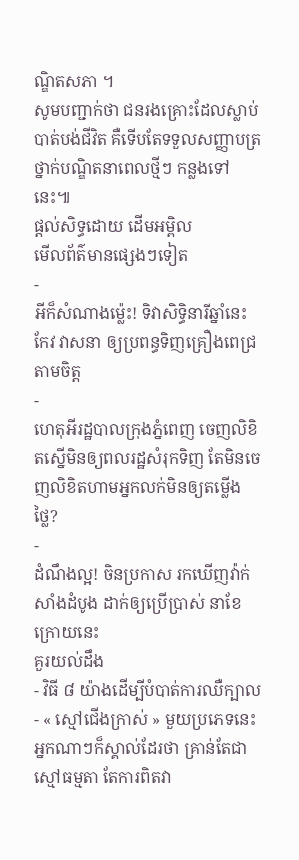ណ្ឌិតសភា ។
សូមបញ្ជាក់ថា ជនរងគ្រោះដែលស្លាប់បាត់បង់ជីវិត គឺទើបតែទទួលសញ្ញាបត្រថ្នាក់បណ្ឌិតនាពេលថ្មីៗ កន្លងទៅនេះ៕
ផ្តល់សិទ្ធដោយ ដើមអម្ពិល
មើលព័ត៌មានផ្សេងៗទៀត
-
អីក៏សំណាងម្ល៉េះ! ទិវាសិទ្ធិនារីឆ្នាំនេះ កែវ វាសនា ឲ្យប្រពន្ធទិញគ្រឿងពេជ្រតាមចិត្ត
-
ហេតុអីរដ្ឋបាលក្រុងភ្នំពេញ ចេញលិខិតស្នើមិនឲ្យពលរដ្ឋសំរុកទិញ តែមិនចេញលិខិតហាមអ្នកលក់មិនឲ្យតម្លើងថ្លៃ?
-
ដំណឹងល្អ! ចិនប្រកាស រកឃើញវ៉ាក់សាំងដំបូង ដាក់ឲ្យប្រើប្រាស់ នាខែក្រោយនេះ
គួរយល់ដឹង
- វិធី ៨ យ៉ាងដើម្បីបំបាត់ការឈឺក្បាល
- « ស្មៅជើងក្រាស់ » មួយប្រភេទនេះអ្នកណាៗក៏ស្គាល់ដែរថា គ្រាន់តែជាស្មៅធម្មតា តែការពិតវា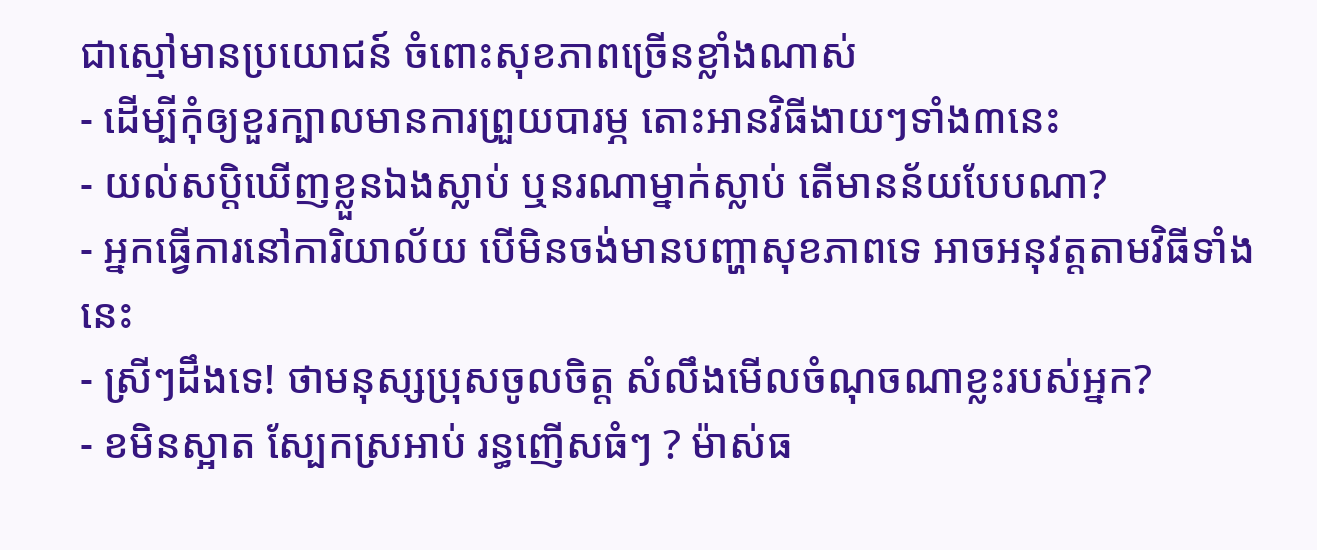ជាស្មៅមានប្រយោជន៍ ចំពោះសុខភាពច្រើនខ្លាំងណាស់
- ដើម្បីកុំឲ្យខួរក្បាលមានការព្រួយបារម្ភ តោះអានវិធីងាយៗទាំង៣នេះ
- យល់សប្តិឃើញខ្លួនឯងស្លាប់ ឬនរណាម្នាក់ស្លាប់ តើមានន័យបែបណា?
- អ្នកធ្វើការនៅការិយាល័យ បើមិនចង់មានបញ្ហាសុខភាពទេ អាចអនុវត្តតាមវិធីទាំងនេះ
- ស្រីៗដឹងទេ! ថាមនុស្សប្រុសចូលចិត្ត សំលឹងមើលចំណុចណាខ្លះរបស់អ្នក?
- ខមិនស្អាត ស្បែកស្រអាប់ រន្ធញើសធំៗ ? ម៉ាស់ធ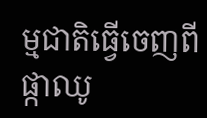ម្មជាតិធ្វើចេញពីផ្កាឈូ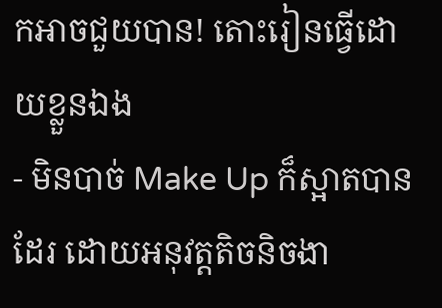កអាចជួយបាន! តោះរៀនធ្វើដោយខ្លួនឯង
- មិនបាច់ Make Up ក៏ស្អាតបានដែរ ដោយអនុវត្តតិចនិចងា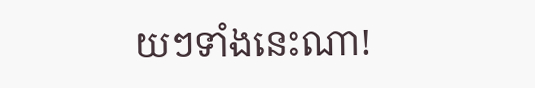យៗទាំងនេះណា!